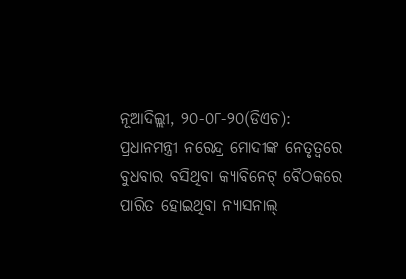ନୂଆଦିଲ୍ଲୀ, ୨୦-୦୮-୨୦(ଡିଏଚ): ପ୍ରଧାନମନ୍ତ୍ରୀ ନରେନ୍ଦ୍ର ମୋଦୀଙ୍କ ନେତୃତ୍ୱରେ ବୁଧବାର ବସିଥିବା କ୍ୟାବିନେଟ୍ ବୈଠକରେ ପାରିତ ହୋଇଥିବା ନ୍ୟାସନାଲ୍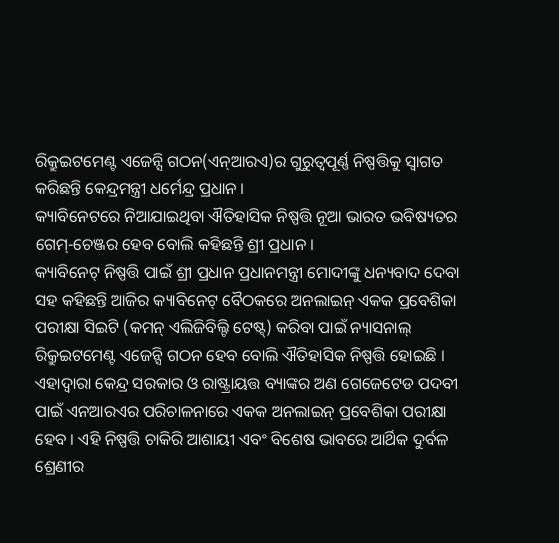ରିକ୍ରୁଇଟମେଣ୍ଟ ଏଜେନ୍ସି ଗଠନ(ଏନ୍ଆରଏ)ର ଗୁରୁତ୍ୱପୂର୍ଣ୍ଣ ନିଷ୍ପତ୍ତିକୁ ସ୍ୱାଗତ କରିଛନ୍ତି କେନ୍ଦ୍ରମନ୍ତ୍ରୀ ଧର୍ମେନ୍ଦ୍ର ପ୍ରଧାନ ।
କ୍ୟାବିନେଟରେ ନିଆଯାଇଥିବା ଐତିହାସିକ ନିଷ୍ପତ୍ତି ନୂଆ ଭାରତ ଭବିଷ୍ୟତର ଗେମ୍-ଚେଞ୍ଜର ହେବ ବୋଲି କହିଛନ୍ତି ଶ୍ରୀ ପ୍ରଧାନ ।
କ୍ୟାବିନେଟ୍ ନିଷ୍ପତ୍ତି ପାଇଁ ଶ୍ରୀ ପ୍ରଧାନ ପ୍ରଧାନମନ୍ତ୍ରୀ ମୋଦୀଙ୍କୁ ଧନ୍ୟବାଦ ଦେବା ସହ କହିଛନ୍ତି ଆଜିର କ୍ୟାବିନେଟ୍ ବୈଠକରେ ଅନଲାଇନ୍ ଏକକ ପ୍ରବେଶିକା ପରୀକ୍ଷା ସିଇଟି (କମନ୍ ଏଲିଜିବିଲ୍ଟି ଟେଷ୍ଟ୍) କରିବା ପାଇଁ ନ୍ୟାସନାଲ୍ ରିକ୍ରୁଇଟମେଣ୍ଟ ଏଜେନ୍ସି ଗଠନ ହେବ ବୋଲି ଐତିହାସିକ ନିଷ୍ପତ୍ତି ହୋଇଛି ।
ଏହାଦ୍ୱାରା କେନ୍ଦ୍ର ସରକାର ଓ ରାଷ୍ଟ୍ରାୟତ୍ତ ବ୍ୟାଙ୍କର ଅଣ ଗେଜେଟେଡ ପଦବୀ ପାଇଁ ଏନଆରଏର ପରିଚାଳନାରେ ଏକକ ଅନଲାଇନ୍ ପ୍ରବେଶିକା ପରୀକ୍ଷା ହେବ । ଏହି ନିଷ୍ପତ୍ତି ଚାକିରି ଆଶାୟୀ ଏବଂ ବିଶେଷ ଭାବରେ ଆର୍ଥିକ ଦୁର୍ବଳ ଶ୍ରେଣୀର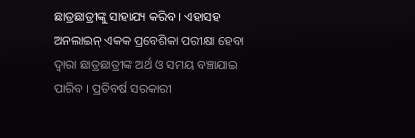ଛାତ୍ରଛାତ୍ରୀଙ୍କୁ ସାହାଯ୍ୟ କରିବ । ଏହାସହ ଅନଲାଇନ୍ ଏକକ ପ୍ରବେଶିକା ପରୀକ୍ଷା ହେବା ଦ୍ୱାରା ଛାତ୍ରଛାତ୍ରୀଙ୍କ ଅର୍ଥ ଓ ସମୟ ବଞ୍ଚାଯାଇ ପାରିବ । ପ୍ରତିବର୍ଷ ସରକାରୀ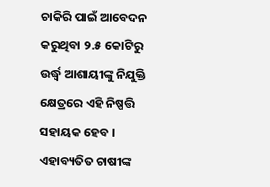ଚାକିରି ପାଇଁ ଆବେଦନ କରୁଥିବା ୨.୫ କୋଟିରୁ ଉର୍ଦ୍ଧ୍ୱ ଆଶାୟୀଙ୍କୁ ନିଯୁକ୍ତି କ୍ଷେତ୍ରରେ ଏହି ନିଷ୍ପତ୍ତି ସହାୟକ ହେବ ।
ଏହାବ୍ୟତିତ ଚାଷୀଙ୍କ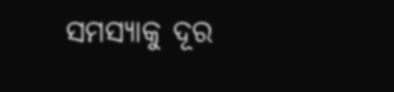ସମସ୍ୟାକୁ ଦୂର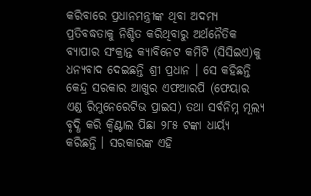କରିବାରେ ପ୍ରଧାନମନ୍ତ୍ରୀଙ୍କ ଥିବା ଅଦମ୍ୟ ପ୍ରତିବଦ୍ଧତାକୁ ନିଶ୍ଚିତ କରିଥିବାରୁ ଅର୍ଥନୈତିକ ବ୍ୟାପାର ସଂକ୍ରାନ୍ତ କ୍ୟାବିନେଟ କମିଟି (ସିସିଇଏ)କୁ ଧନ୍ୟବାଦ ଦେଇଛନ୍ତି ଶ୍ରୀ ପ୍ରଧାନ । ସେ କହିଛନ୍ତି କେନ୍ଦ୍ର ସରକାର ଆଖୁର ଏଫଆରପି (ଫେୟାର ଏଣ୍ଡ ରିମୁନେରେଟିଭ ପ୍ରାଇସ) ତଥା ସର୍ବନିମ୍ନ ମୂଲ୍ୟ ବୃଦ୍ଧି କରି କ୍ୱିଣ୍ଟାଲ ପିଛା ୨୮୫ ଟଙ୍କା ଧାର୍ୟ୍ୟ କରିଛନ୍ତି । ସରକାରଙ୍କ ଏହି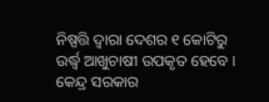ନିଷ୍ପତ୍ତି ଦ୍ୱାରା ଦେଶର ୧ କୋଟିରୁ ଉର୍ଦ୍ଧ୍ୱ ଆଖୁଚାଷୀ ଉପକୃତ ହେବେ । କେନ୍ଦ୍ର ସରକାର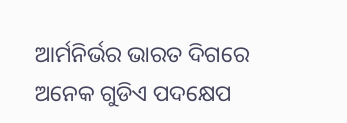ଆର୍ମନିର୍ଭର ଭାରତ ଦିଗରେ ଅନେକ ଗୁଡିଏ ପଦକ୍ଷେପ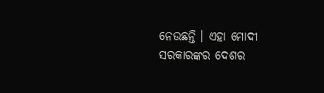ନେଉଛନ୍ତି । ଏହା ମୋଦୀ ସରକାରଙ୍କର ଦେଶର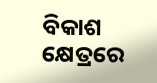ବିକାଶ କ୍ଷେତ୍ରରେ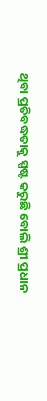ଥିବା ପ୍ରତିବଦ୍ଧତାକୁ ସ୍ପଷ୍ଟ କରୁଛି ବୋଲି ଶ୍ରୀ ପ୍ରଧାନ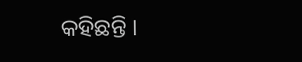କହିଛନ୍ତି ।